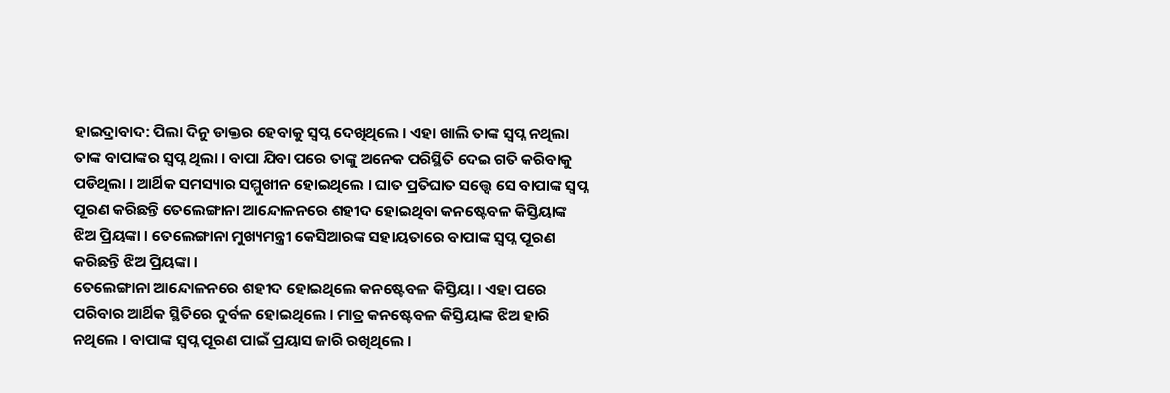ହାଇଦ୍ରାବାଦ: ପିଲା ଦିନୁ ଡାକ୍ତର ହେବାକୁ ସ୍ବପ୍ନ ଦେଖିଥିଲେ । ଏହା ଖାଲି ତାଙ୍କ ସ୍ବପ୍ନ ନଥିଲା ତାଙ୍କ ବାପାଙ୍କର ସ୍ବପ୍ନ ଥିଲା । ବାପା ଯିବା ପରେ ତାଙ୍କୁ ଅନେକ ପରିସ୍ଥିତି ଦେଇ ଗତି କରିବାକୁ ପଡିଥିଲା । ଆର୍ଥିକ ସମସ୍ୟାର ସମ୍ମୁଖୀନ ହୋଇଥିଲେ । ଘାତ ପ୍ରତିଘାତ ସତ୍ତ୍ବେ ସେ ବାପାଙ୍କ ସ୍ବପ୍ନ ପୂରଣ କରିଛନ୍ତି ତେଲେଙ୍ଗାନା ଆନ୍ଦୋଳନରେ ଶହୀଦ ହୋଇଥିବା କନଷ୍ଟେବଳ କିସ୍ତିୟାଙ୍କ ଝିଅ ପ୍ରିୟଙ୍କା । ତେଲେଙ୍ଗାନା ମୁଖ୍ୟମନ୍ତ୍ରୀ କେସିଆରଙ୍କ ସହାୟତାରେ ବାପାଙ୍କ ସ୍ବପ୍ନ ପୂରଣ କରିଛନ୍ତି ଝିଅ ପ୍ରିୟଙ୍କା ।
ତେଲେଙ୍ଗାନା ଆନ୍ଦୋଳନରେ ଶହୀଦ ହୋଇଥିଲେ କନଷ୍ଟେବଳ କିସ୍ତିୟା । ଏହା ପରେ ପରିବାର ଆର୍ଥିକ ସ୍ଥିତିରେ ଦୁର୍ବଳ ହୋଇଥିଲେ । ମାତ୍ର କନଷ୍ଟେବଳ କିସ୍ତିୟାଙ୍କ ଝିଅ ହାରି ନଥିଲେ । ବାପାଙ୍କ ସ୍ବପ୍ନ ପୂରଣ ପାଇଁ ପ୍ରୟାସ ଜାରି ରଖିଥିଲେ ।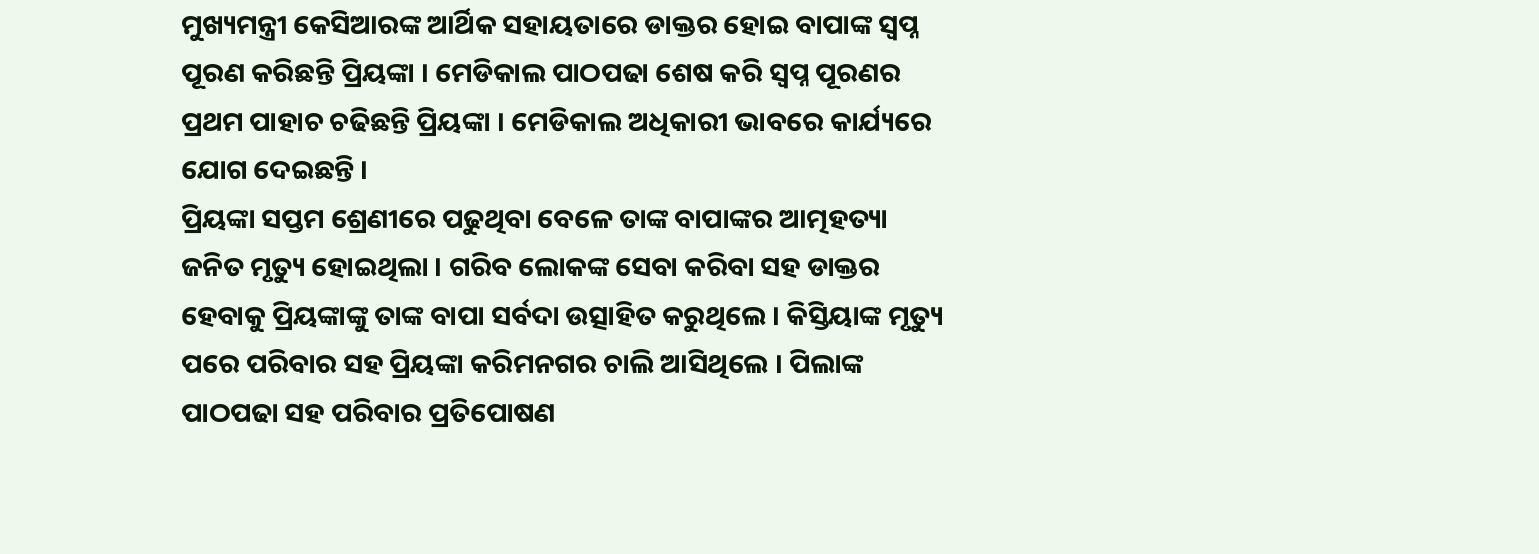ମୁଖ୍ୟମନ୍ତ୍ରୀ କେସିଆରଙ୍କ ଆର୍ଥିକ ସହାୟତାରେ ଡାକ୍ତର ହୋଇ ବାପାଙ୍କ ସ୍ବପ୍ନ ପୂରଣ କରିଛନ୍ତି ପ୍ରିୟଙ୍କା । ମେଡିକାଲ ପାଠପଢା ଶେଷ କରି ସ୍ବପ୍ନ ପୂରଣର ପ୍ରଥମ ପାହାଚ ଚଢିଛନ୍ତି ପ୍ରିୟଙ୍କା । ମେଡିକାଲ ଅଧିକାରୀ ଭାବରେ କାର୍ଯ୍ୟରେ ଯୋଗ ଦେଇଛନ୍ତି ।
ପ୍ରିୟଙ୍କା ସପ୍ତମ ଶ୍ରେଣୀରେ ପଢୁଥିବା ବେଳେ ତାଙ୍କ ବାପାଙ୍କର ଆତ୍ମହତ୍ୟା ଜନିତ ମୃତ୍ୟୁ ହୋଇଥିଲା । ଗରିବ ଲୋକଙ୍କ ସେବା କରିବା ସହ ଡାକ୍ତର ହେବାକୁ ପ୍ରିୟଙ୍କାଙ୍କୁ ତାଙ୍କ ବାପା ସର୍ବଦା ଉତ୍ସାହିତ କରୁଥିଲେ । କିସ୍ତିୟାଙ୍କ ମୃତ୍ୟୁ ପରେ ପରିବାର ସହ ପ୍ରିୟଙ୍କା କରିମନଗର ଚାଲି ଆସିଥିଲେ । ପିଲାଙ୍କ ପାଠପଢା ସହ ପରିବାର ପ୍ରତିପୋଷଣ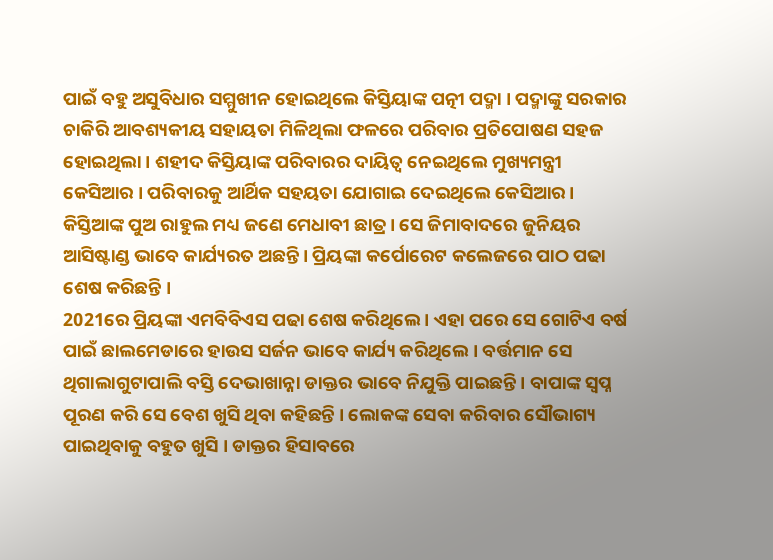ପାଇଁ ବହୁ ଅସୁବିଧାର ସମ୍ମୁଖୀନ ହୋଇଥିଲେ କିସ୍ତିୟାଙ୍କ ପତ୍ନୀ ପଦ୍ମା । ପଦ୍ମାଙ୍କୁ ସରକାର ଚାକିରି ଆବଶ୍ୟକୀୟ ସହାୟତା ମିଳିଥିଲା ଫଳରେ ପରିବାର ପ୍ରତିପୋଷଣ ସହଜ ହୋଇଥିଲା । ଶହୀଦ କିସ୍ତିୟାଙ୍କ ପରିବାରର ଦାୟିତ୍ବ ନେଇଥିଲେ ମୁଖ୍ୟମନ୍ତ୍ରୀ କେସିଆର । ପରିବାରକୁ ଆର୍ଥିକ ସହୟତା ଯୋଗାଇ ଦେଇଥିଲେ କେସିଆର । କିସ୍ତିଆଙ୍କ ପୁଅ ରାହୁଲ ମଧ୍ୟ ଜଣେ ମେଧାବୀ ଛାତ୍ର । ସେ ଜିମାବାଦରେ ଜୁନିୟର ଆସିଷ୍ଟାଣ୍ଡ ଭାବେ କାର୍ଯ୍ୟରତ ଅଛନ୍ତି । ପ୍ରିୟଙ୍କା କର୍ପୋରେଟ କଲେଜରେ ପାଠ ପଢା ଶେଷ କରିଛନ୍ତି ।
2021ରେ ପ୍ରିୟଙ୍କା ଏମବିବିଏସ ପଢା ଶେଷ କରିଥିଲେ । ଏହା ପରେ ସେ ଗୋଟିଏ ବର୍ଷ ପାଇଁ ଛାଲମେଡାରେ ହାଉସ ସର୍ଜନ ଭାବେ କାର୍ଯ୍ୟ କରିଥିଲେ । ବର୍ତ୍ତମାନ ସେ ଥିଗାଲାଗୁଟାପାଲି ବସ୍ତି ଦେଭାଖାନ୍ନା ଡାକ୍ତର ଭାବେ ନିଯୁକ୍ତି ପାଇଛନ୍ତି । ବାପାଙ୍କ ସ୍ବପ୍ନ ପୂରଣ କରି ସେ ବେଶ ଖୁସି ଥିବା କହିଛନ୍ତି । ଲୋକଙ୍କ ସେବା କରିବାର ସୌଭାଗ୍ୟ ପାଇଥିବାକୁ ବହୁତ ଖୁସି । ଡାକ୍ତର ହିସାବରେ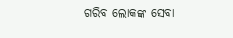ଗରିବ ଲୋକଙ୍କ ସେବା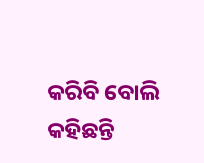କରିବି ବୋଲି କହିଛନ୍ତି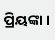ପ୍ରିୟଙ୍କା ।